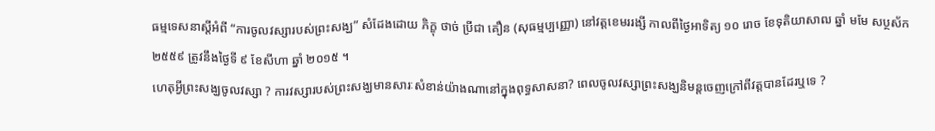ធម្មទេសនាស្ដីអំពី “ការចូលវស្សារបស់ព្រះសង្ឃ” សំដែងដោយ ភិក្ខុ ថាច់ ប្រីជា គឿន (សុធម្មប្បញ្ញោ) នៅវត្តខេមររង្សី កាលពីថ្ងៃអាទិត្យ ១០ រោច ខែទុតិយាសាឍ ឆ្នាំ មមែ សប្ថស័ក ២៥៥៩ ត្រូវនឹងថ្ងៃទី ៩ ខែសីហា ឆ្នាំ ២០១៥ ។
ហេតុអ្វីព្រះសង្ឃចូលវស្សា ? ការវស្សារបស់ព្រះសង្ឃមានសារៈសំខាន់យ៉ាងណានៅក្នុងពុទ្ធសាសនា? ពេលចូលវស្សាព្រះសង្ឃនិមន្តចេញក្រៅពីវត្តបានដែរឬទេ ?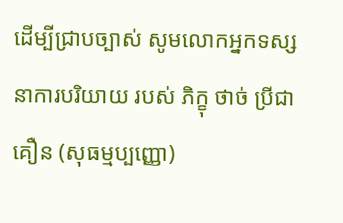ដើម្បីជ្រាបច្បាស់ សូមលោកអ្នកទស្សនាការបរិយាយ របស់ ភិក្ខុ ថាច់ ប្រីជា គឿន (សុធម្មប្បញ្ញោ)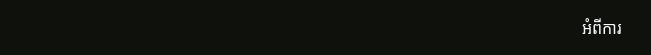អំពីការ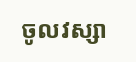ចូលវស្សា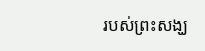របស់ព្រះសង្ឃ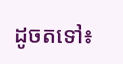ដូចតទៅ៖